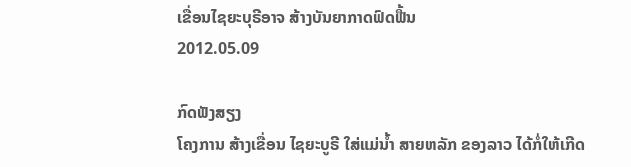ເຂື່ອນໄຊຍະບຸຣີອາຈ ສ້າງບັນຍາກາດຟົດຟື້ນ
2012.05.09

ກົດຟັງສຽງ
ໂຄງການ ສ້າງເຂື່ອນ ໄຊຍະບູຣີ ໃສ່ແມ່ນໍ້າ ສາຍຫລັກ ຂອງລາວ ໄດ້ກໍ່ໃຫ້ເກີດ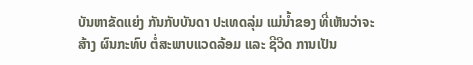ບັນຫາຂັດແຍ່ງ ກັນກັບບັນດາ ປະເທດລຸ່ມ ແມ່ນໍ້າຂອງ ທີ່ເຫັນວ່າຈະສ້າງ ຜົນກະທົບ ຕໍ່ສະພາບແວດລ້ອມ ແລະ ຊີວິດ ການເປັນ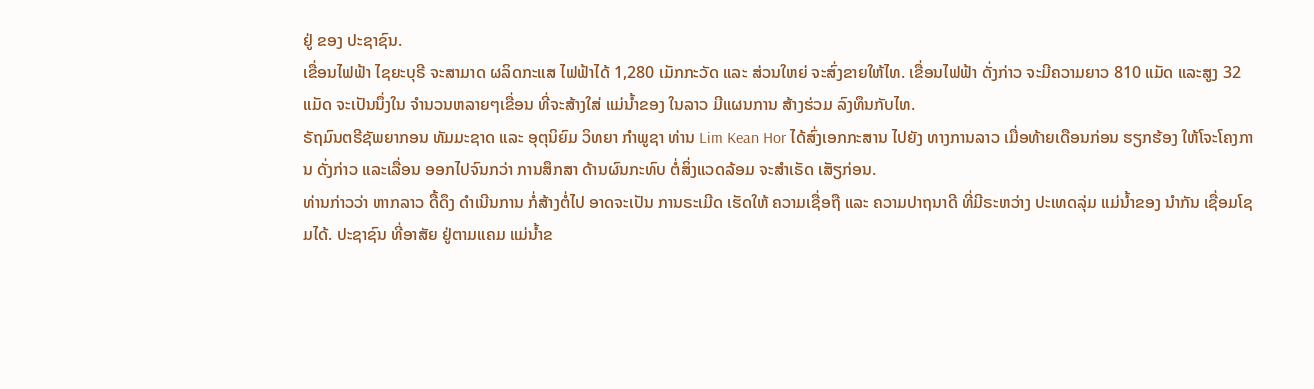ຢູ່ ຂອງ ປະຊາຊົນ.
ເຂື່ອນໄຟຟ້າ ໄຊຍະບຸຣີ ຈະສາມາດ ຜລິດກະແສ ໄຟຟ້າໄດ້ 1,280 ເມັກກະວັດ ແລະ ສ່ວນໃຫຍ່ ຈະສົ່ງຂາຍໃຫ້ໄທ. ເຂື່ອນໄຟຟ້າ ດັ່ງກ່າວ ຈະມີຄວາມຍາວ 810 ແມັດ ແລະສູງ 32 ແມັດ ຈະເປັນນຶ່ງໃນ ຈໍານວນຫລາຍໆເຂື່ອນ ທີ່ຈະສ້າງໃສ່ ແມ່ນໍ້າຂອງ ໃນລາວ ມີແຜນການ ສ້າງຮ່ວມ ລົງທຶນກັບໄທ.
ຣັຖມົນຕຣີຊັພຍາກອນ ທັມມະຊາດ ແລະ ອຸຕຸນິຍົມ ວິທຍາ ກໍາພູຊາ ທ່ານ Lim Kean Hor ໄດ້ສົ່ງເອກກະສານ ໄປຍັງ ທາງການລາວ ເມື່ອທ້າຍເດືອນກ່ອນ ຮຽກຮ້ອງ ໃຫ້ໂຈະໂຄງການ ດັ່ງກ່າວ ແລະເລື່ອນ ອອກໄປຈົນກວ່າ ການສຶກສາ ດ້ານຜົນກະທົບ ຕໍ່ສິ່ງແວດລ້ອມ ຈະສໍາເຣັດ ເສັຽກ່ອນ.
ທ່ານກ່າວວ່າ ຫາກລາວ ດື້ດຶງ ດໍາເນີນການ ກໍ່ສ້າງຕໍ່ໄປ ອາດຈະເປັນ ການຣະເມີດ ເຮັດໃຫ້ ຄວາມເຊື່ອຖື ແລະ ຄວາມປາຖນາດີ ທີ່ມີຣະຫວ່າງ ປະເທດລຸ່ມ ແມ່ນໍ້າຂອງ ນໍາກັນ ເຊື່ອມໂຊມໄດ້. ປະຊາຊົນ ທີ່ອາສັຍ ຢູ່ຕາມແຄມ ແມ່ນໍ້າຂ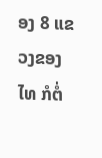ອງ 8 ແຂວງຂອງໄທ ກໍຕໍ່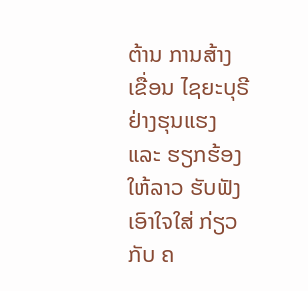ຕ້ານ ການສ້າງເຂື່ອນ ໄຊຍະບຸຣີ ຢ່າງຮຸນແຮງ ແລະ ຮຽກຮ້ອງໃຫ້ລາວ ຮັບຟັງ ເອົາໃຈໃສ່ ກ່ຽວກັບ ຄ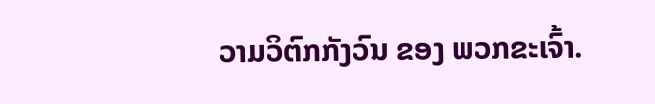ວາມວິຕົກກັງວົນ ຂອງ ພວກຂະເຈົ້າ.